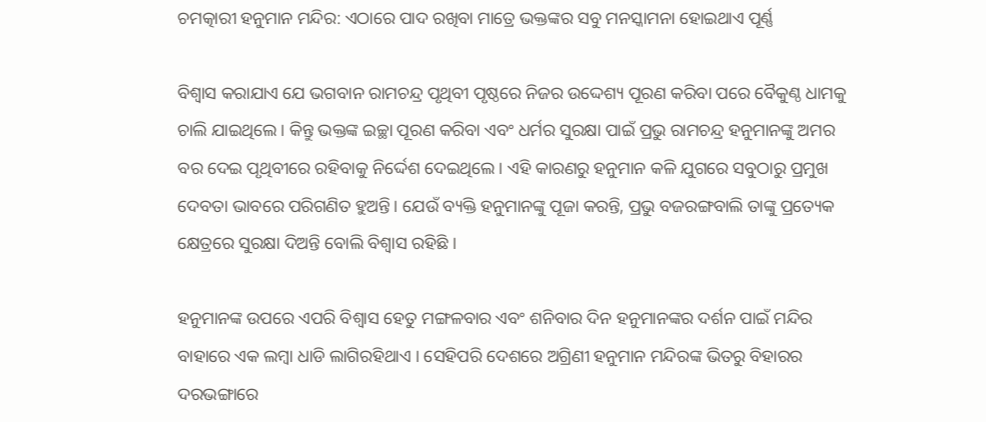ଚମତ୍କାରୀ ହନୁମାନ ମନ୍ଦିର: ଏଠାରେ ପାଦ ରଖିବା ମାତ୍ରେ ଭକ୍ତଙ୍କର ସବୁ ମନସ୍କାମନା ହୋଇଥାଏ ପୂର୍ଣ୍ଣ

ବିଶ୍ୱାସ କରାଯାଏ ଯେ ଭଗବାନ ରାମଚନ୍ଦ୍ର ପୃଥିବୀ ପୃଷ୍ଠରେ ନିଜର ଉଦ୍ଦେଶ୍ୟ ପୂରଣ କରିବା ପରେ ବୈକୁଣ୍ଠ ଧାମକୁ ଚାଲି ଯାଇଥିଲେ। କିନ୍ତୁ ଭକ୍ତଙ୍କ ଇଚ୍ଛା ପୂରଣ କରିବା ଏବଂ ଧର୍ମର ସୁରକ୍ଷା ପାଇଁ ପ୍ରଭୁ ରାମଚନ୍ଦ୍ର ହନୁମାନଙ୍କୁ ଅମର ବର ଦେଇ ପୃଥିବୀରେ ରହିବାକୁ ନିର୍ଦ୍ଦେଶ ଦେଇଥିଲେ। ଏହି କାରଣରୁ ହନୁମାନ କଳି ଯୁଗରେ ସବୁଠାରୁ ପ୍ରମୁଖ ଦେବତା ଭାବରେ ପରିଗଣିତ ହୁଅନ୍ତି। ଯେଉଁ ବ୍ୟକ୍ତି ହନୁମାନଙ୍କୁ ପୂଜା କରନ୍ତି, ପ୍ରଭୁ ବଜରଙ୍ଗବାଲି ତାଙ୍କୁ ପ୍ରତ୍ୟେକ କ୍ଷେତ୍ରରେ ସୁରକ୍ଷା ଦିଅନ୍ତି ବୋଲି ବିଶ୍ୱାସ ରହିଛି ।

ହନୁମାନଙ୍କ ଉପରେ ଏପରି ବିଶ୍ୱାସ ହେତୁ ମଙ୍ଗଳବାର ଏବଂ ଶନିବାର ଦିନ ହନୁମାନଙ୍କର ଦର୍ଶନ ପାଇଁ ମନ୍ଦିର ବାହାରେ ଏକ ଲମ୍ବା ଧାଡି ଲାଗିରହିଥାଏ । ସେହିପରି ଦେଶରେ ଅଗ୍ରିଣୀ ହନୁମାନ ମନ୍ଦିରଙ୍କ ଭିତରୁ ବିହାରର ଦରଭଙ୍ଗାରେ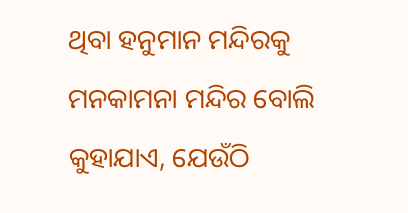ଥିବା ହନୁମାନ ମନ୍ଦିରକୁ ମନକାମନା ମନ୍ଦିର ବୋଲି କୁହାଯାଏ, ଯେଉଁଠି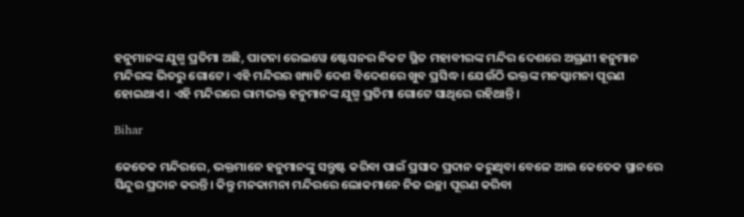ହନୁମାନଙ୍କ ଯୁଗ୍ମ ପ୍ରତିମା ଅଛି, ପାଟନା ରେଲୱେ ଷ୍ଟେସନର ନିକଟ ସ୍ଥିତ ମହାବୀରଙ୍କ ମନ୍ଦିର ଦେଶରେ ଅଗ୍ରଣୀ ହନୁମାନ ମନ୍ଦିରଙ୍କ ଭିତରୁ ଗୋଟେ । ଏହି ମନ୍ଦିରର ଖ୍ୟାତି ଦେଶ ବିଦେଶରେ ଖୁବ ପ୍ରସିଦ୍ଧ । ଯେଉଁଠି ଭକ୍ତଙ୍କ ମନସ୍କାମନା ପୂରଣ ହୋଇଥାଏ । ଏହି ମନ୍ଦିରରେ ରାମଭକ୍ତ ହନୁମାନଙ୍କ ଯୁଗ୍ମ ପ୍ରତିମା ଗୋଟେ ସାଥିରେ ରହିଥାନ୍ତି।

Bihar

କେତେକ ମନ୍ଦିରରେ, ଭକ୍ତମାନେ ହନୁମାନଙ୍କୁ ସନ୍ତୁଷ୍ଟ କରିବା ପାଇଁ ପ୍ରସାଦ ପ୍ରଦାନ କରୁଥିବା ବେଳେ ଆଉ କେତେକ ସ୍ଥାନରେ ସିନ୍ଦୁର ପ୍ରଦାନ କରନ୍ତି। କିନ୍ତୁ ମନକାମନା ମନ୍ଦିରରେ ଲୋକମାନେ ନିଜ ଇଚ୍ଛା ପୂରଣ କରିବା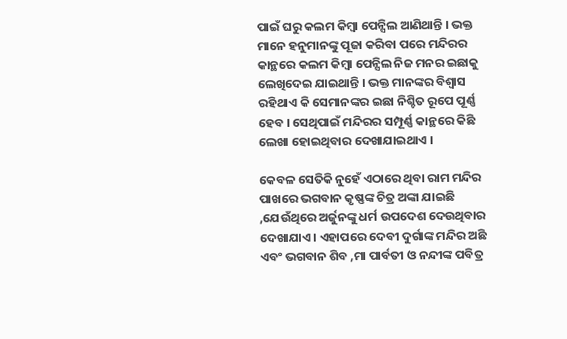ପାଇଁ ଘରୁ କଲମ କିମ୍ବା ପେନ୍ସିଲ ଆଣିଥାନ୍ତି । ଭକ୍ତ ମାନେ ହନୁମାନଙ୍କୁ ପୂଜା କରିବା ପରେ ମନ୍ଦିରର କାନ୍ଥରେ କଲମ କିମ୍ବା ପେନ୍ସିଲ ନିଜ ମନର ଇଛାକୁ ଲେଖିଦେଇ ଯାଇଥାନ୍ତି । ଭକ୍ତ ମାନଙ୍କର ବିଶ୍ୱାସ ରହିଥାଏ କି ସେମାନଙ୍କର ଇଛା ନିଶ୍ଚିତ ରୂପେ ପୂର୍ଣ୍ଣ ହେବ । ସେଥିପାଇଁ ମନ୍ଦିରର ସମ୍ପୂର୍ଣ୍ଣ କାନ୍ଥରେ କିଛି ଲେଖା ହୋଇଥିବାର ଦେଖାଯାଇଥାଏ ।

କେବଳ ସେତିକି ନୁହେଁ ଏଠାରେ ଥିବା ରାମ ମନ୍ଦିର ପାଖରେ ଭଗବାନ କୃଷ୍ଣଙ୍କ ଚିତ୍ର ଅଙ୍କା ଯାଇଛି ,ଯେଉଁଥିରେ ଅର୍ଜୁନଙ୍କୁ ଧର୍ମ ଉପଦେଶ ଦେଉଥିବାର ଦେଖାଯାଏ । ଏହାପରେ ଦେବୀ ଦୁର୍ଗାଙ୍କ ମନ୍ଦିର ଅଛି ଏବଂ ଭଗବାନ ଶିବ ,ମା ପାର୍ବତୀ ଓ ନନ୍ଦୀଙ୍କ ପବିତ୍ର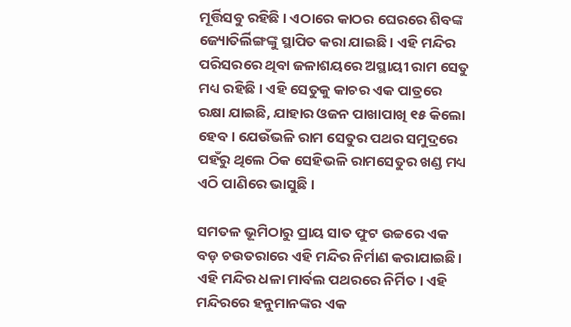ମୂର୍ତ୍ତିସବୁ ରହିଛି । ଏଠାରେ କାଠର ଘେରରେ ଶିବଙ୍କ ଜ୍ୟୋତିର୍ଲିଙ୍ଗଙ୍କୁ ସ୍ଥାପିତ କରା ଯାଇଛି । ଏହି ମନ୍ଦିର ପରିସରରେ ଥିବା ଜଳାଶୟରେ ଅସ୍ଥାୟୀ ରାମ ସେତୁ ମଧ୍ୟ ରହିଛି । ଏହି ସେତୁକୁ କାଚର ଏକ ପାତ୍ରରେ ରକ୍ଷା ଯାଇଛି, ଯାହାର ଓଜନ ପାଖାପାଖି ୧୫ କିଲୋ ହେବ । ଯେଉଁଭଳି ରାମ ସେତୁର ପଥର ସମୁଦ୍ରରେ ପହଁରୁ ଥିଲେ ଠିକ ସେହିଭଳି ରାମସେତୁର ଖଣ୍ଡ ମଧ୍ୟ ଏଠି ପାଣିରେ ଭାସୁଛି ।

ସମତଳ ଭୂମିଠାରୁ ପ୍ରାୟ ସାତ ଫୁଟ ଉଚ୍ଚରେ ଏକ ବଡ଼ ଚଉତରାରେ ଏହି ମନ୍ଦିର ନିର୍ମାଣ କରାଯାଇଛି। ଏହି ମନ୍ଦିର ଧଳା ମାର୍ବଲ ପଥରରେ ନିର୍ମିତ। ଏହି ମନ୍ଦିରରେ ହନୁମାନଙ୍କର ଏକ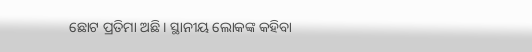ଛୋଟ ପ୍ରତିମା ଅଛି। ସ୍ଥାନୀୟ ଲୋକଙ୍କ କହିବା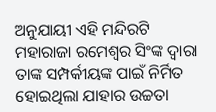ଅନୁଯାୟୀ ଏହି ମନ୍ଦିରଟି ମହାରାଜା ରମେଶ୍ୱର ସିଂଙ୍କ ଦ୍ୱାରା ତାଙ୍କ ସମ୍ପର୍କୀୟଙ୍କ ପାଇଁ ନିର୍ମିତ ହୋଇଥିଲା ଯାହାର ଉଚ୍ଚତା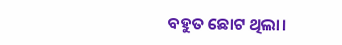ବହୁତ ଛୋଟ ଥିଲା।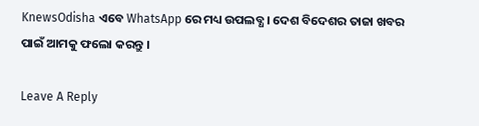KnewsOdisha ଏବେ WhatsApp ରେ ମଧ୍ୟ ଉପଲବ୍ଧ । ଦେଶ ବିଦେଶର ତାଜା ଖବର ପାଇଁ ଆମକୁ ଫଲୋ କରନ୍ତୁ ।

Leave A Reply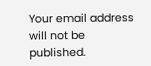Your email address will not be published.